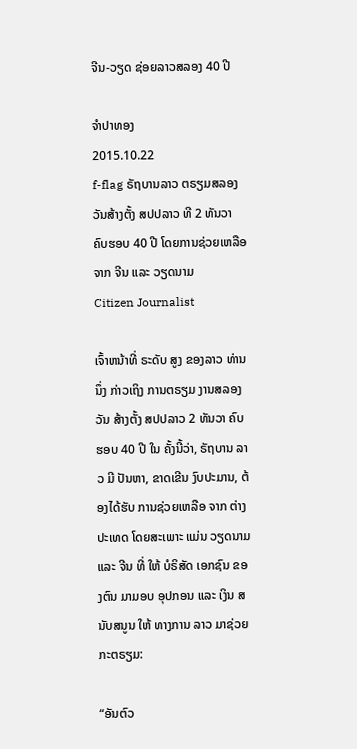ຈີນ-ວຽດ ຊ່ອຍລາວສລອງ 40 ປີ

ຈໍາປາທອງ
2015.10.22
f-flag ຣັຖບານລາວ ຕຣຽມສລອງວັນສ້າງຕັ້ງ ສປປລາວ ທີ 2 ທັນວາ ຄົບຮອບ 40 ປີ ໂດຍການຊ່ວຍເຫລືອ ຈາກ ຈີນ ແລະ ວຽດນາມ
Citizen Journalist

ເຈົ້າຫນ້າທີ່ ຣະດັບ ສູງ ຂອງລາວ ທ່ານນຶ່ງ ກ່າວເຖິງ ການຕຣຽມ ງານສລອງ ວັນ ສ້າງຕັ້ງ ສປປລາວ 2 ທັນວາ ຄົບຮອບ 40 ປີ ໃນ ຄັ້ງນີ້ວ່າ, ຣັຖບານ ລາວ ມີ ປັນຫາ, ຂາດເຂີນ ງົບປະມານ, ຕ້ອງໄດ້ຮັບ ການຊ່ວຍເຫລືອ ຈາກ ຕ່າງປະເທດ ໂດຍສະເພາະ ແມ່ນ ວຽດນາມ ແລະ ຈີນ ທີ່ ໃຫ້ ບໍຣິສັດ ເອກຊົນ ຂອງຕົນ ມາມອບ ອຸປກອນ ແລະ ເງິນ ສນັບສນູນ ໃຫ້ ທາງການ ລາວ ມາຊ່ວຍ ກະຕຣຽມ:

“ອັນຕົວ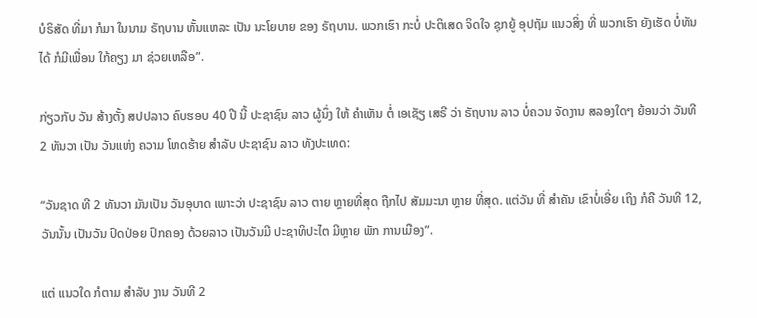ບໍຣິສັດ ທີ່ມາ ກໍມາ ໃນນາມ ຣັຖບານ ຫັ້ນແຫລະ ເປັນ ນະໂຍບາຍ ຂອງ ຣັຖບານ. ພວກເຮົາ ກະບໍ່ ປະຕິເສດ ຈິດໃຈ ຊຸກຍູ້ ອຸປຖັມ ແນວສິ່ງ ທີ່ ພວກເຮົາ ຍັງເຮັດ ບໍ່ທັນໄດ້ ກໍມີເພື່ອນ ໃກ້ຄຽງ ມາ ຊ່ວຍເຫລືອ”.

ກ່ຽວກັບ ວັນ ສ້າງຕັ້ງ ສປປລາວ ຄົບຮອບ 40 ປີ ນີ້ ປະຊາຊົນ ລາວ ຜູ້ນຶ່ງ ໃຫ້ ຄຳເຫັນ ຕໍ່ ເອເຊັຽ ເສຣີ ວ່າ ຣັຖບານ ລາວ ບໍ່ຄວນ ຈັດງານ ສລອງໃດໆ ຍ້ອນວ່າ ວັນທີ 2 ທັນວາ ເປັນ ວັນແຫ່ງ ຄວາມ ໂຫດຮ້າຍ ສຳລັບ ປະຊາຊົນ ລາວ ທັງປະເທດ:

“ວັນຊາດ ທີ 2 ທັນວາ ມັນເປັນ ວັນອຸບາດ ເພາະວ່າ ປະຊາຊົນ ລາວ ຕາຍ ຫຼາຍທີ່ສຸດ ຖືກໄປ ສັມມະນາ ຫຼາຍ ທີ່ສຸດ. ແຕ່ວັນ ທີ່ ສຳຄັນ ເຂົາບໍ່ເອີ່ຍ ເຖິງ ກໍຄື ວັນທີ 12, ວັນນັ້ນ ເປັນວັນ ປົດປ່ອຍ ປົກຄອງ ດ້ວຍລາວ ເປັນວັນມີ ປະຊາທິປະໄຕ ມີຫຼາຍ ພັກ ການເມືອງ”.

ແຕ່ ແນວໃດ ກໍຕາມ ສຳລັບ ງານ ວັນທີ 2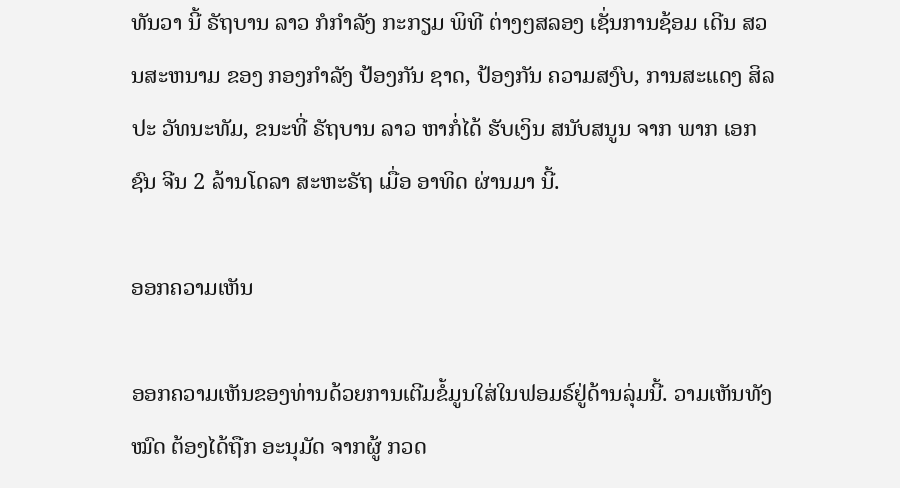ທັນວາ ນີ້ ຣັຖບານ ລາວ ກໍກຳລັງ ກະກຽມ ພິທີ ຕ່າງໆສລອງ ເຊັ່ນການຊ້ອມ ເດີນ ສວນສະຫນາມ ຂອງ ກອງກຳລັງ ປ້ອງກັນ ຊາດ, ປ້ອງກັນ ຄວາມສງົບ, ການສະແດງ ສິລປະ ວັທນະທັມ, ຂນະທີ່ ຣັຖບານ ລາວ ຫາກໍ່ໄດ້ ຮັບເງິນ ສນັບສນູນ ຈາກ ພາກ ເອກຊົນ ຈີນ 2 ລ້ານໂດລາ ສະຫະຣັຖ ເມື່ອ ອາທິດ ຜ່ານມາ ນີ້.

ອອກຄວາມເຫັນ

ອອກຄວາມເຫັນຂອງທ່ານດ້ວຍການເຕີມຂໍ້ມູນໃສ່ໃນຟອມຣ໌ຢູ່ດ້ານລຸ່ມນີ້. ວາມເຫັນທັງໝົດ ຕ້ອງໄດ້ຖືກ ອະນຸມັດ ຈາກຜູ້ ກວດ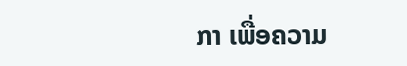ກາ ເພື່ອຄວາມ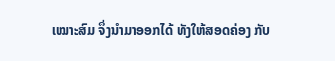ເໝາະສົມ ຈຶ່ງນໍາມາອອກໄດ້ ທັງໃຫ້ສອດຄ່ອງ ກັບ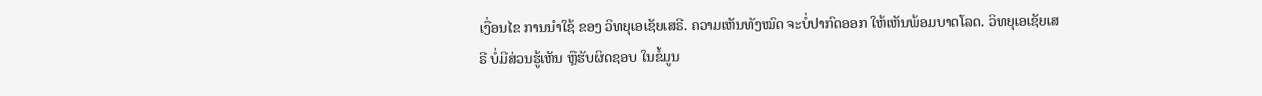ເງື່ອນໄຂ ການນຳໃຊ້ ຂອງ ວິທຍຸເອເຊັຍເສຣີ. ຄວາມເຫັນທັງໝົດ ຈະບໍ່ປາກົດອອກ ໃຫ້ເຫັນພ້ອມບາດໂລດ. ວິທຍຸເອເຊັຍເສຣີ ບໍ່ມີສ່ວນຮູ້ເຫັນ ຫຼືຮັບຜິດຊອບ ໃນຂໍ້ມູນ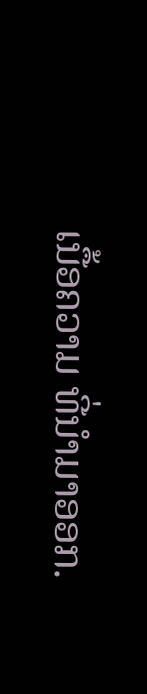ເນື້ອຄວາມ ທີ່ນໍາມາອອກ.